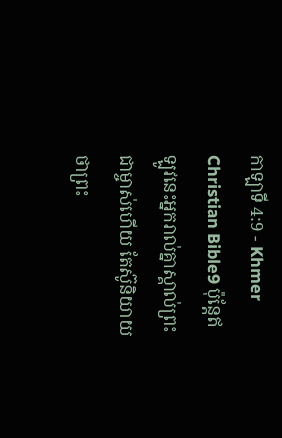កាឡាទី 4:9 - Khmer Christian Bible9 ប៉ុន្ដែឥឡូវនេះអ្នករាល់គ្នាស្គាល់ព្រះជាម្ចាស់ហើយ តែស៊ូនិយាយថាព្រះ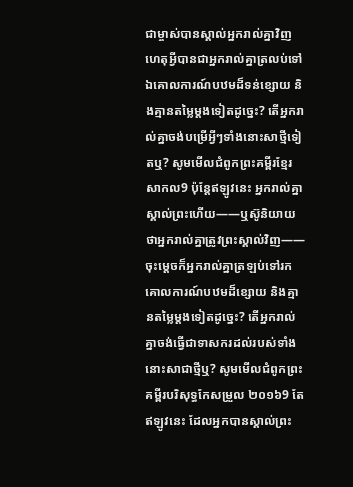ជាម្ចាស់បានស្គាល់អ្នករាល់គ្នាវិញ ហេតុអ្វីបានជាអ្នករាល់គ្នាត្រលប់ទៅឯគោលការណ៍បឋមដ៏ទន់ខ្សោយ និងគ្មានតម្លៃម្តងទៀតដូច្នេះ? តើអ្នករាល់គ្នាចង់បម្រើអ្វីៗទាំងនោះសាថ្មីទៀតឬ? សូមមើលជំពូកព្រះគម្ពីរខ្មែរសាកល9 ប៉ុន្តែឥឡូវនេះ អ្នករាល់គ្នាស្គាល់ព្រះហើយ——ឬស៊ូនិយាយថាអ្នករាល់គ្នាត្រូវព្រះស្គាល់វិញ——ចុះម្ដេចក៏អ្នករាល់គ្នាត្រឡប់ទៅរកគោលការណ៍បឋមដ៏ខ្សោយ និងគ្មានតម្លៃម្ដងទៀតដូច្នេះ? តើអ្នករាល់គ្នាចង់ធ្វើជាទាសករដល់របស់ទាំងនោះសាជាថ្មីឬ? សូមមើលជំពូកព្រះគម្ពីរបរិសុទ្ធកែសម្រួល ២០១៦9 តែឥឡូវនេះ ដែលអ្នកបានស្គាល់ព្រះ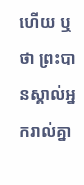ហើយ ឬថា ព្រះបានស្គាល់អ្នករាល់គ្នា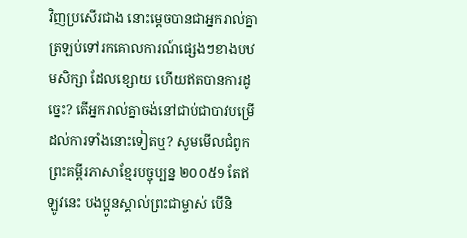វិញប្រសើរជាង នោះម្ដេចបានជាអ្នករាល់គ្នាត្រឡប់ទៅរកគោលការណ៍ផ្សេងៗខាងបឋមសិក្សា ដែលខ្សោយ ហើយឥតបានការដូច្នេះ? តើអ្នករាល់គ្នាចង់នៅជាប់ជាបាវបម្រើដល់ការទាំងនោះទៀតឬ? សូមមើលជំពូកព្រះគម្ពីរភាសាខ្មែរបច្ចុប្បន្ន ២០០៥9 តែឥឡូវនេះ បងប្អូនស្គាល់ព្រះជាម្ចាស់ បើនិ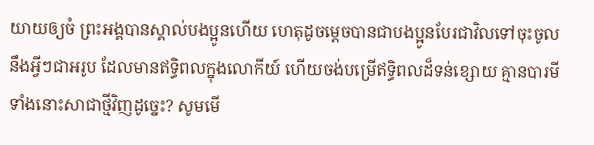យាយឲ្យចំ ព្រះអង្គបានស្គាល់បងប្អូនហើយ ហេតុដូចម្ដេចបានជាបងប្អូនបែរជាវិលទៅចុះចូលនឹងអ្វីៗជាអរូប ដែលមានឥទ្ធិពលក្នុងលោកីយ៍ ហើយចង់បម្រើឥទ្ធិពលដ៏ទន់ខ្សោយ គ្មានបារមីទាំងនោះសាជាថ្មីវិញដូច្នេះ? សូមមើ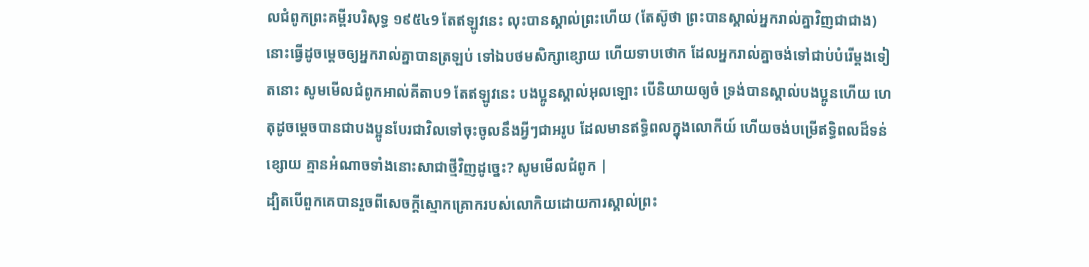លជំពូកព្រះគម្ពីរបរិសុទ្ធ ១៩៥៤9 តែឥឡូវនេះ លុះបានស្គាល់ព្រះហើយ (តែស៊ូថា ព្រះបានស្គាល់អ្នករាល់គ្នាវិញជាជាង) នោះធ្វើដូចម្តេចឲ្យអ្នករាល់គ្នាបានត្រឡប់ ទៅឯបថមសិក្សាខ្សោយ ហើយទាបថោក ដែលអ្នករាល់គ្នាចង់ទៅជាប់បំរើម្តងទៀតនោះ សូមមើលជំពូកអាល់គីតាប9 តែឥឡូវនេះ បងប្អូនស្គាល់អុលឡោះ បើនិយាយឲ្យចំ ទ្រង់បានស្គាល់បងប្អូនហើយ ហេតុដូចម្ដេចបានជាបងប្អូនបែរជាវិលទៅចុះចូលនឹងអ្វីៗជាអរូប ដែលមានឥទ្ធិពលក្នុងលោកីយ៍ ហើយចង់បម្រើឥទ្ធិពលដ៏ទន់ខ្សោយ គ្មានអំណាចទាំងនោះសាជាថ្មីវិញដូច្នេះ? សូមមើលជំពូក |
ដ្បិតបើពួកគេបានរួចពីសេចក្ដីស្មោកគ្រោករបស់លោកិយដោយការស្គាល់ព្រះ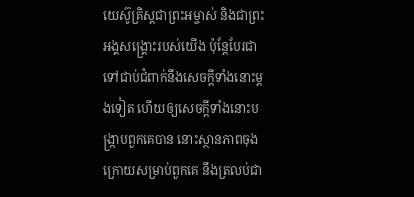យេស៊ូគ្រិស្ដជាព្រះអម្ចាស់ និងជាព្រះអង្គសង្គ្រោះរបស់យើង ប៉ុន្ដែបែរជាទៅជាប់ជំពាក់នឹងសេចក្ដីទាំងនោះម្ដងទៀត ហើយឲ្យសេចក្ដីទាំងនោះបង្ក្រាបពួកគេបាន នោះស្ថានភាពចុងក្រោយសម្រាប់ពួកគេ នឹងត្រលប់ជា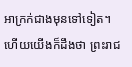អាក្រក់ជាងមុនទៅទៀត។
ហើយយើងក៏ដឹងថា ព្រះរាជ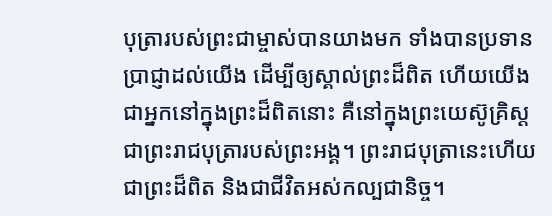បុត្រារបស់ព្រះជាម្ចាស់បានយាងមក ទាំងបានប្រទានប្រាជ្ញាដល់យើង ដើម្បីឲ្យស្គាល់ព្រះដ៏ពិត ហើយយើងជាអ្នកនៅក្នុងព្រះដ៏ពិតនោះ គឺនៅក្នុងព្រះយេស៊ូគ្រិស្ដជាព្រះរាជបុត្រារបស់ព្រះអង្គ។ ព្រះរាជបុត្រានេះហើយជាព្រះដ៏ពិត និងជាជីវិតអស់កល្បជានិច្ច។